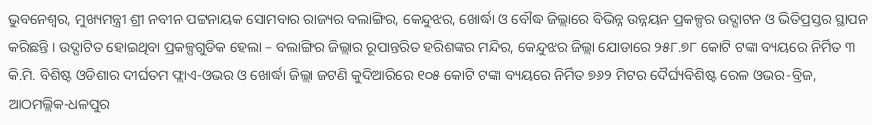ଭୁବନେଶ୍ୱର, ମୁଖ୍ୟମନ୍ତ୍ରୀ ଶ୍ରୀ ନବୀନ ପଟ୍ଟନାୟକ ସୋମବାର ରାଜ୍ୟର ବଲାଙ୍ଗିର, କେନ୍ଦୁଝର, ଖୋର୍ଦ୍ଧା ଓ ବୌଦ୍ଧ ଜିଲ୍ଲାରେ ବିଭିନ୍ନ ଉନ୍ନୟନ ପ୍ରକଳ୍ପର ଉଦ୍ଘାଟନ ଓ ଭିତିପ୍ରସ୍ତର ସ୍ଥାପନ କରିଛନ୍ତି । ଉଦ୍ଘାଟିତ ହୋଇଥିବା ପ୍ରକଳ୍ପଗୁଡିକ ହେଲା – ବଲାଙ୍ଗିର ଜିଲ୍ଲାର ରୂପାନ୍ତରିତ ହରିଶଙ୍କର ମନ୍ଦିର, କେନ୍ଦୁଝର ଜିଲ୍ଲା ଯୋଡାରେ ୨୫୮.୭୮ କୋଟି ଟଙ୍କା ବ୍ୟୟରେ ନିର୍ମିତ ୩ କି.ମି. ବିଶିଷ୍ଟ ଓଡିଶାର ଦୀର୍ଘତମ ଫ୍ଲାଏ-ଓଭର ଓ ଖୋର୍ଦ୍ଧା ଜିଲ୍ଲା ଜଟଣି କୁଦିଆରିରେ ୧୦୫ କୋଟି ଟଙ୍କା ବ୍ୟୟରେ ନିର୍ମିତ ୭୬୨ ମିଟର ଦୈର୍ଘ୍ୟବିଶିଷ୍ଟ ରେଳ ଓଭର-ବ୍ରିଜ, ଆଠମଲ୍ଲିକ-ଧଳପୁର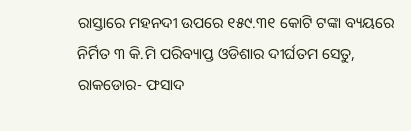ରାସ୍ତାରେ ମହନଦୀ ଉପରେ ୧୫୯.୩୧ କୋଟି ଟଙ୍କା ବ୍ୟୟରେ ନିର୍ମିତ ୩ କି.ମି ପରିବ୍ୟାପ୍ତ ଓଡିଶାର ଦୀର୍ଘତମ ସେତୁ, ରାକଡୋର- ଫସାଦ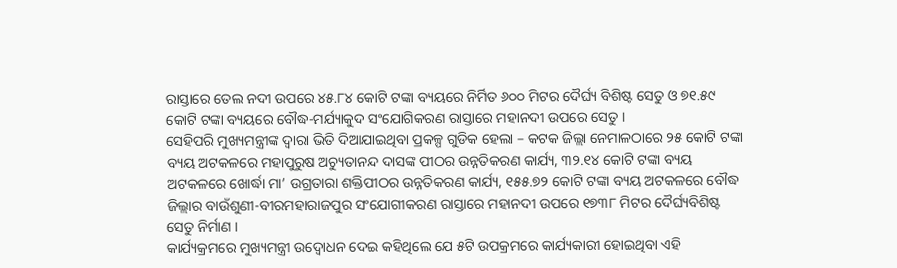ରାସ୍ତାରେ ତେଲ ନଦୀ ଉପରେ ୪୫.୮୪ କୋଟି ଟଙ୍କା ବ୍ୟୟରେ ନିର୍ମିତ ୬୦୦ ମିଟର ଦୈର୍ଘ୍ୟ ବିଶିଷ୍ଟ ସେତୁ ଓ ୭୧.୫୯ କୋଟି ଟଙ୍କା ବ୍ୟୟରେ ବୌଦ୍ଧ-ମର୍ଯ୍ୟାକୁଦ ସଂଯୋଗିକରଣ ରାସ୍ତାରେ ମହାନଦୀ ଉପରେ ସେତୁ ।
ସେହିପରି ମୁଖ୍ୟମନ୍ତ୍ରୀଙ୍କ ଦ୍ୱାରା ଭିତି ଦିଆଯାଇଥିବା ପ୍ରକଳ୍ପ ଗୁଡିକ ହେଲା – କଟକ ଜିଲ୍ଲା ନେମାଳଠାରେ ୨୫ କୋଟି ଟଙ୍କା ବ୍ୟୟ ଅଟକଳରେ ମହାପୁରୁଷ ଅଚ୍ୟୁତାନନ୍ଦ ଦାସଙ୍କ ପୀଠର ଉନ୍ନତିକରଣ କାର୍ଯ୍ୟ, ୩୨.୧୪ କୋଟି ଟଙ୍କା ବ୍ୟୟ ଅଟକଳରେ ଖୋର୍ଦ୍ଧା ମା’ ଉଗ୍ରତାରା ଶକ୍ତିପୀଠର ଉନ୍ନତିକରଣ କାର୍ଯ୍ୟ, ୧୫୫.୭୨ କୋଟି ଟଙ୍କା ବ୍ୟୟ ଅଟକଳରେ ବୌଦ୍ଧ ଜିଲ୍ଲାର ବାଉଁଶୁଣୀ-ବୀରମହାରାଜପୁର ସଂଯୋଗୀକରଣ ରାସ୍ତାରେ ମହାନଦୀ ଉପରେ ୧୭୩୮ ମିଟର ଦୈର୍ଘ୍ୟବିଶିଷ୍ଟ ସେତୁ ନିର୍ମାଣ ।
କାର୍ଯ୍ୟକ୍ରମରେ ମୁଖ୍ୟମନ୍ତ୍ରୀ ଉଦ୍ବୋଧନ ଦେଇ କହିଥିଲେ ଯେ ୫ଟି ଉପକ୍ରମରେ କାର୍ଯ୍ୟକାରୀ ହୋଇଥିବା ଏହି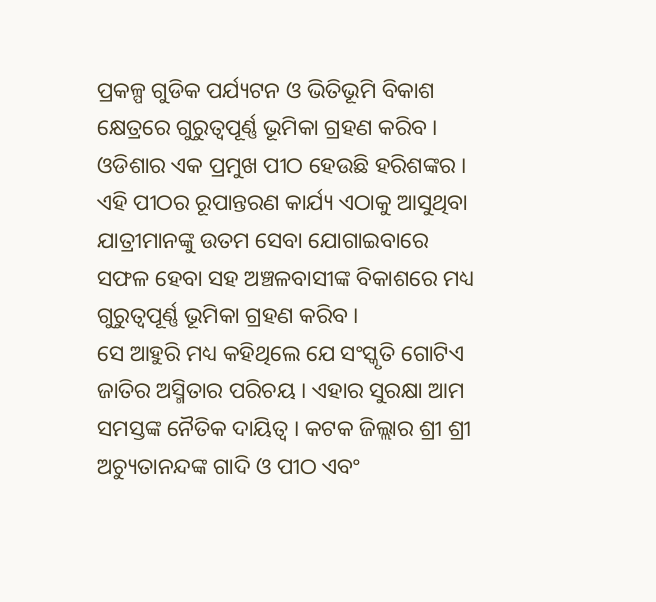ପ୍ରକଳ୍ପ ଗୁଡିକ ପର୍ଯ୍ୟଟନ ଓ ଭିତିଭୂମି ବିକାଶ କ୍ଷେତ୍ରରେ ଗୁରୁତ୍ୱପୂର୍ଣ୍ଣ ଭୂମିକା ଗ୍ରହଣ କରିବ । ଓଡିଶାର ଏକ ପ୍ରମୁଖ ପୀଠ ହେଉଛି ହରିଶଙ୍କର । ଏହି ପୀଠର ରୂପାନ୍ତରଣ କାର୍ଯ୍ୟ ଏଠାକୁ ଆସୁଥିବା ଯାତ୍ରୀମାନଙ୍କୁ ଉତମ ସେବା ଯୋଗାଇବାରେ ସଫଳ ହେବା ସହ ଅଞ୍ଚଳବାସୀଙ୍କ ବିକାଶରେ ମଧ୍ୟ ଗୁରୁତ୍ୱପୂର୍ଣ୍ଣ ଭୂମିକା ଗ୍ରହଣ କରିବ ।
ସେ ଆହୁରି ମଧ୍ୟ କହିଥିଲେ ଯେ ସଂସ୍କୃତି ଗୋଟିଏ ଜାତିର ଅସ୍ମିତାର ପରିଚୟ । ଏହାର ସୁରକ୍ଷା ଆମ ସମସ୍ତଙ୍କ ନୈତିକ ଦାୟିତ୍ୱ । କଟକ ଜିଲ୍ଲାର ଶ୍ରୀ ଶ୍ରୀ ଅଚ୍ୟୁତାନନ୍ଦଙ୍କ ଗାଦି ଓ ପୀଠ ଏବଂ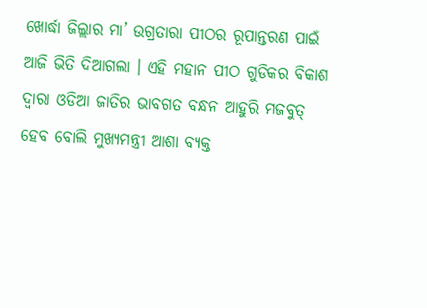ଖୋର୍ଦ୍ଧା ଜିଲ୍ଲାର ମା’ ଉଗ୍ରତାରା ପୀଠର ରୂପାନ୍ତରଣ ପାଇଁ ଆଜି ଭିତି ଦିଆଗଲା । ଏହି ମହାନ ପୀଠ ଗୁଡିକର ବିକାଶ ଦ୍ୱାରା ଓଡିଆ ଜାତିର ଭାବଗତ ବନ୍ଧନ ଆହୁରି ମଜବୁତ୍ ହେବ ବୋଲି ମୁଖ୍ୟମନ୍ତ୍ରୀ ଆଶା ବ୍ୟକ୍ତ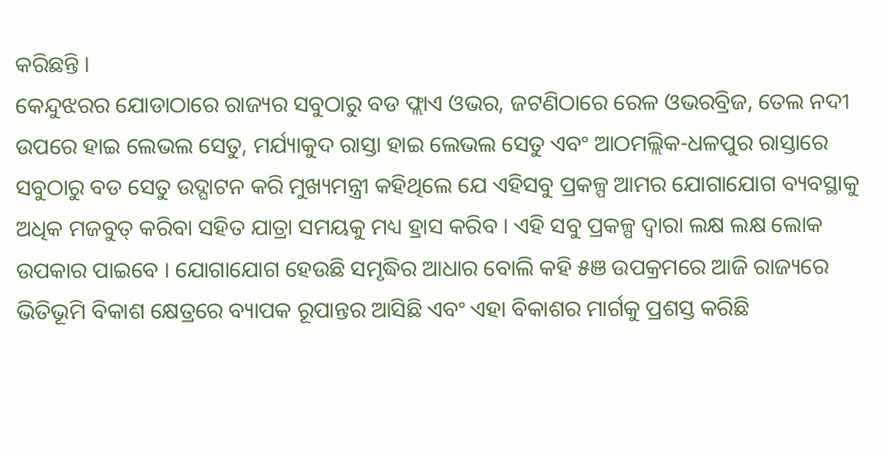କରିଛନ୍ତି ।
କେନ୍ଦୁଝରର ଯୋଡାଠାରେ ରାଜ୍ୟର ସବୁଠାରୁ ବଡ ଫ୍ଲାଏ ଓଭର, ଜଟଣିଠାରେ ରେଳ ଓଭରବ୍ରିଜ, ତେଲ ନଦୀ ଉପରେ ହାଇ ଲେଭଲ ସେତୁ, ମର୍ଯ୍ୟାକୁଦ ରାସ୍ତା ହାଇ ଲେଭଲ ସେତୁ ଏବଂ ଆଠମଲ୍ଲିକ-ଧଳପୁର ରାସ୍ତାରେ ସବୁଠାରୁ ବଡ ସେତୁ ଉଦ୍ଘାଟନ କରି ମୁଖ୍ୟମନ୍ତ୍ରୀ କହିଥିଲେ ଯେ ଏହିସବୁ ପ୍ରକଳ୍ପ ଆମର ଯୋଗାଯୋଗ ବ୍ୟବସ୍ଥାକୁ ଅଧିକ ମଜବୁତ୍ କରିବା ସହିତ ଯାତ୍ରା ସମୟକୁ ମଧ୍ୟ ହ୍ରାସ କରିବ । ଏହି ସବୁ ପ୍ରକଳ୍ପ ଦ୍ୱାରା ଲକ୍ଷ ଲକ୍ଷ ଲୋକ ଉପକାର ପାଇବେ । ଯୋଗାଯୋଗ ହେଉଛି ସମୃଦ୍ଧିର ଆଧାର ବୋଲି କହି ୫ଞ ଉପକ୍ରମରେ ଆଜି ରାଜ୍ୟରେ ଭିତିଭୂମି ବିକାଶ କ୍ଷେତ୍ରରେ ବ୍ୟାପକ ରୂପାନ୍ତର ଆସିଛି ଏବଂ ଏହା ବିକାଶର ମାର୍ଗକୁ ପ୍ରଶସ୍ତ କରିଛି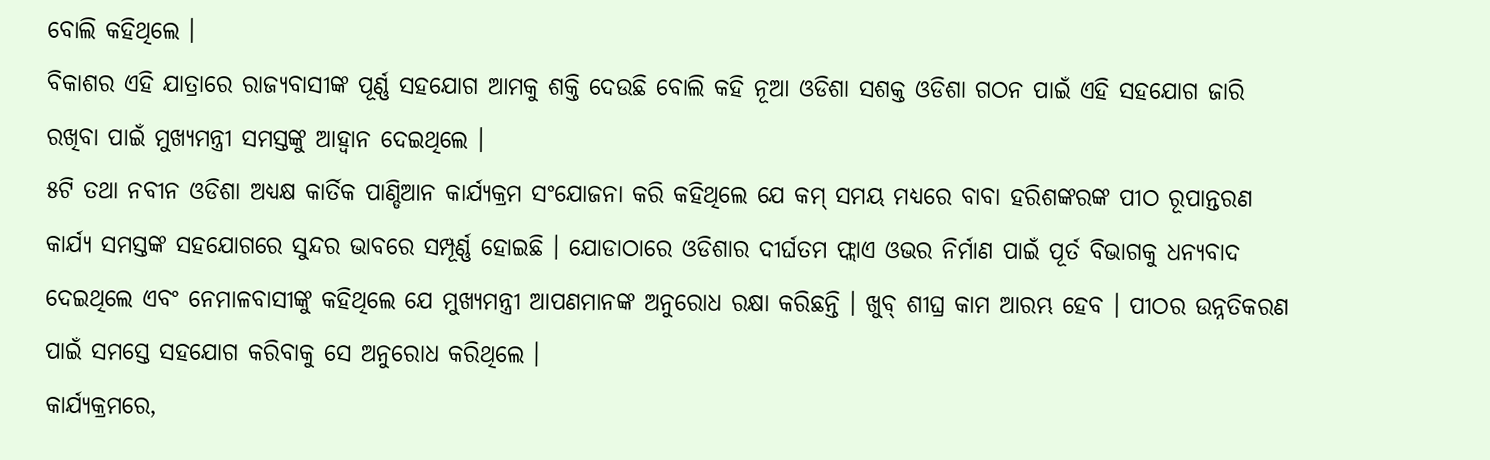ବୋଲି କହିଥିଲେ ।
ବିକାଶର ଏହି ଯାତ୍ରାରେ ରାଜ୍ୟବାସୀଙ୍କ ପୂର୍ଣ୍ଣ ସହଯୋଗ ଆମକୁ ଶକ୍ତି ଦେଉଛି ବୋଲି କହି ନୂଆ ଓଡିଶା ସଶକ୍ତ ଓଡିଶା ଗଠନ ପାଇଁ ଏହି ସହଯୋଗ ଜାରି ରଖିବା ପାଇଁ ମୁଖ୍ୟମନ୍ତ୍ରୀ ସମସ୍ତଙ୍କୁ ଆହ୍ୱାନ ଦେଇଥିଲେ ।
୫ଟି ତଥା ନବୀନ ଓଡିଶା ଅଧ୍ୟକ୍ଷ କାର୍ତିକ ପାଣ୍ଡିଆନ କାର୍ଯ୍ୟକ୍ରମ ସଂଯୋଜନା କରି କହିଥିଲେ ଯେ କମ୍ ସମୟ ମଧ୍ୟରେ ବାବା ହରିଶଙ୍କରଙ୍କ ପୀଠ ରୂପାନ୍ତରଣ କାର୍ଯ୍ୟ ସମସ୍ତଙ୍କ ସହଯୋଗରେ ସୁନ୍ଦର ଭାବରେ ସମ୍ପୂର୍ଣ୍ଣ ହୋଇଛି । ଯୋଡାଠାରେ ଓଡିଶାର ଦୀର୍ଘତମ ଫ୍ଲାଏ ଓଭର ନିର୍ମାଣ ପାଇଁ ପୂର୍ତ ବିଭାଗକୁ ଧନ୍ୟବାଦ ଦେଇଥିଲେ ଏବଂ ନେମାଳବାସୀଙ୍କୁ କହିଥିଲେ ଯେ ମୁଖ୍ୟମନ୍ତ୍ରୀ ଆପଣମାନଙ୍କ ଅନୁରୋଧ ରକ୍ଷା କରିଛନ୍ତି । ଖୁବ୍ ଶୀଘ୍ର କାମ ଆରମ୍ଭ ହେବ । ପୀଠର ଉନ୍ନତିକରଣ ପାଇଁ ସମସ୍ତେ ସହଯୋଗ କରିବାକୁ ସେ ଅନୁରୋଧ କରିଥିଲେ ।
କାର୍ଯ୍ୟକ୍ରମରେ,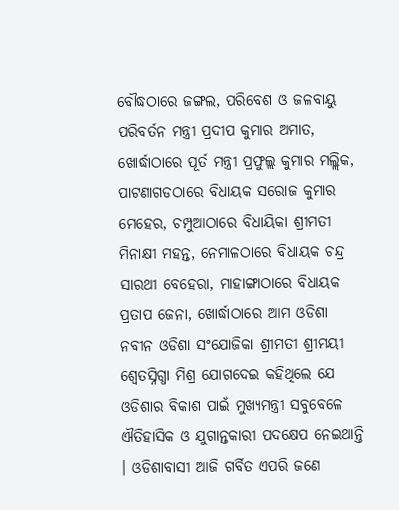ବୌଦ୍ଧଠାରେ ଜଙ୍ଗଲ, ପରିବେଶ ଓ ଜଳବାୟୁ ପରିବର୍ତନ ମନ୍ତ୍ରୀ ପ୍ରଦୀପ କୁମାର ଅମାତ, ଖୋର୍ଦ୍ଧାଠାରେ ପୂର୍ତ ମନ୍ତ୍ରୀ ପ୍ରଫୁଲ୍ଲ କୁମାର ମଲ୍ଲିକ, ପାଟଣାଗଡଠାରେ ବିଧାୟକ ସରୋଜ କୁମାର ମେହେର, ଚମ୍ପୁଆଠାରେ ବିଧାୟିକା ଶ୍ରୀମତୀ ମିନାକ୍ଷୀ ମହନ୍ତ, ନେମାଳଠାରେ ବିଧାୟକ ଚନ୍ଦ୍ର ସାରଥୀ ବେହେରା, ମାହାଙ୍ଗାଠାରେ ବିଧାୟକ ପ୍ରତାପ ଜେନା, ଖୋର୍ଦ୍ଧାଠାରେ ଆମ ଓଡିଶା ନବୀନ ଓଡିଶା ସଂଯୋଜିକା ଶ୍ରୀମତୀ ଶ୍ରୀମୟୀ ଶ୍ୱେତସ୍ନିଗ୍ଧା ମିଶ୍ର ଯୋଗଦେଇ କହିଥିଲେ ଯେ ଓଡିଶାର ବିକାଶ ପାଇଁ ମୁଖ୍ୟମନ୍ତ୍ରୀ ସବୁବେଳେ ଐତିହାସିକ ଓ ଯୁଗାନ୍ତକାରୀ ପଦକ୍ଷେପ ନେଇଥାନ୍ତି । ଓଡିଶାବାସୀ ଆଜି ଗର୍ବିତ ଏପରି ଜଣେ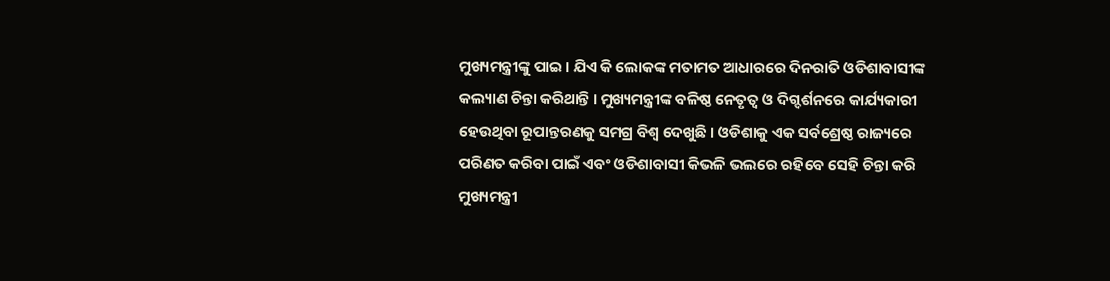ମୁଖ୍ୟମନ୍ତ୍ରୀଙ୍କୁ ପାଇ । ଯିଏ କି ଲୋକଙ୍କ ମତାମତ ଆଧାରରେ ଦିନରାତି ଓଡିଶାବାସୀଙ୍କ କଲ୍ୟାଣ ଚିନ୍ତା କରିଥାନ୍ତି । ମୁଖ୍ୟମନ୍ତ୍ରୀଙ୍କ ବଳିଷ୍ଠ ନେତୃତ୍ୱ ଓ ଦିଗ୍ଦର୍ଶନରେ କାର୍ଯ୍ୟକାରୀ ହେଉଥିବା ରୂପାନ୍ତରଣକୁ ସମଗ୍ର ବିଶ୍ୱ ଦେଖୁଛି । ଓଡିଶାକୁ ଏକ ସର୍ବଶ୍ରେଷ୍ଠ ରାଜ୍ୟରେ ପରିଣତ କରିବା ପାଇଁ ଏବଂ ଓଡିଶାବାସୀ କିଭଳି ଭଲରେ ରହିବେ ସେହି ଚିନ୍ତା କରି ମୁଖ୍ୟମନ୍ତ୍ରୀ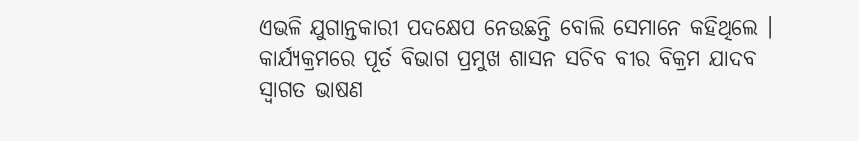ଏଭଳି ଯୁଗାନ୍ତକାରୀ ପଦକ୍ଷେପ ନେଉଛନ୍ତି ବୋଲି ସେମାନେ କହିଥିଲେ ।
କାର୍ଯ୍ୟକ୍ରମରେ ପୂର୍ତ ବିଭାଗ ପ୍ରମୁଖ ଶାସନ ସଚିବ ବୀର ବିକ୍ରମ ଯାଦବ ସ୍ୱାଗତ ଭାଷଣ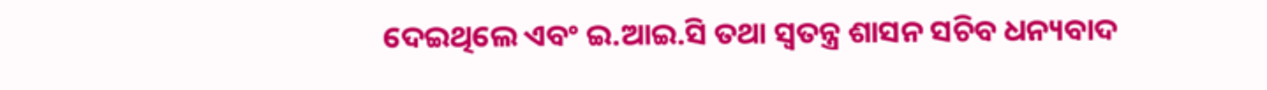ଦେଇଥିଲେ ଏବଂ ଇ.ଆଇ.ସି ତଥା ସ୍ୱତନ୍ତ୍ର ଶାସନ ସଚିବ ଧନ୍ୟବାଦ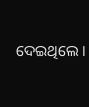ଦେଇଥିଲେ ।